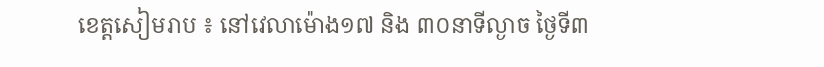ខេត្តសៀមរាប ៖ នៅវេលាម៉ោង១៧ និង ៣០នាទីល្ងាច ថ្ងៃទី៣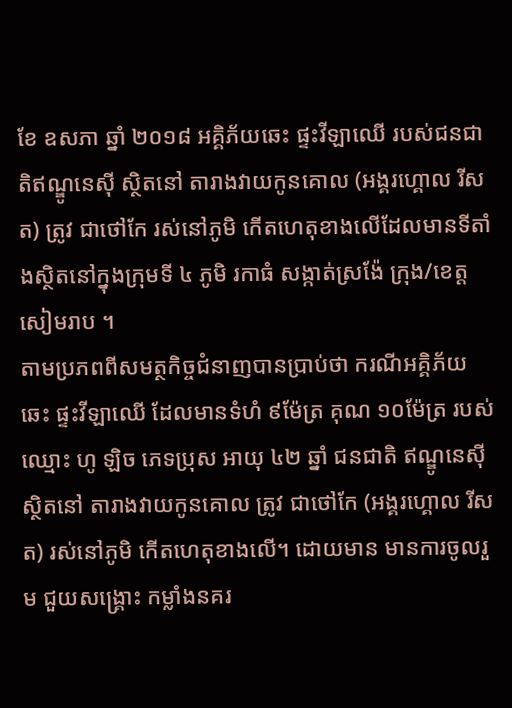ខែ ឧសភា ឆ្នាំ ២០១៨ អគ្គិភ័យឆេះ ផ្ទះវីឡាឈើ របស់ជនជាតិឥណ្ឌូនេស៊ី ស្ថិតនៅ តារាងវាយកូនគោល (អង្គរហ្គោល រីសត) ត្រូវ ជាថៅកែ រស់នៅភូមិ កើតហេតុខាងលើដែលមានទីតាំងស្ថិតនៅក្នុងក្រុមទី ៤ ភូមិ រកាធំ សង្កាត់ស្រង៉ែ ក្រុង/ខេត្ត សៀមរាប ។
តាមប្រភពពីសមត្ថកិច្ចជំនាញបានប្រាប់ថា ករណីអគ្គិភ័យឆេះ ផ្ទះវីឡាឈើ ដែលមានទំហំ ៩ម៉ែត្រ គុណ ១០ម៉ែត្រ របស់ ឈ្មោះ ហូ ឡិច ភេទប្រុស អាយុ ៤២ ឆ្នាំ ជនជាតិ ឥណ្ឌូនេស៊ី ស្ថិតនៅ តារាងវាយកូនគោល ត្រូវ ជាថៅកែ (អង្គរហ្គោល រីសត) រស់នៅភូមិ កើតហេតុខាងលើ។ ដោយមាន មានការចូលរួម ជួយសង្គ្រោះ កម្លាំងនគរ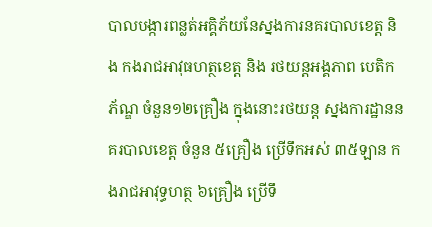បាលបង្ការពន្លត់អគ្គិភ័យនែស្នងការនគរបាលខេត្ត និង កងរាជអាវុធហត្ថខេត្ត និង រថយន្តអង្គភាព បេតិកភ័ណ្ឌ ចំនួន១២គ្រឿង ក្នុងនោះរថយន្ត ស្នងការដ្ឋាននគរបាលខេត្ត ចំនួន ៥គ្រឿង ប្រើទឹកអស់ ៣៥ឡាន កងរាជអាវុទ្ធហត្ថ ៦គ្រឿង ប្រើទឹ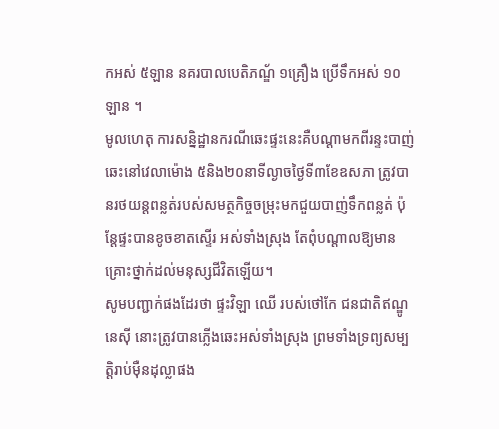កអស់ ៥ឡាន នគរបាលបេតិភណ្ឌ័ ១គ្រឿង ប្រើទឹកអស់ ១០ឡាន ។
មូលហេតុ ការសន្និដ្ឋានករណីឆេះផ្ទះនេះគឺបណ្តាមកពីរន្ទះបាញ់ឆេះនៅវេលាម៉ោង ៥និង២០នាទីល្ងាចថ្ងៃទី៣ខែឧសភា ត្រូវបានរថយន្តពន្លត់របស់សមត្ថកិច្ចចម្រុះមកជួយបាញ់ទឹកពន្លត់ ប៉ុន្តែផ្ទះបានខូចខាតស្ទើរ អស់ទាំងស្រុង តែពុំបណ្តាលឱ្យមានគ្រោះថ្នាក់ដល់មនុស្សជីវិតឡើយ។
សូមបញ្ជាក់ផងដែរថា ផ្ទះវិឡា ឈើ របស់ថៅកែ ជនជាតិឥណ្ឌូនេស៊ី នោះត្រូវបានភ្លើងឆេះអស់ទាំងស្រុង ព្រមទាំងទ្រព្យសម្បត្តិរាប់ម៉ឺនដុល្លាផង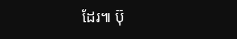ដែរ៕ ប៊ុ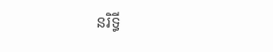នរិទ្ធី